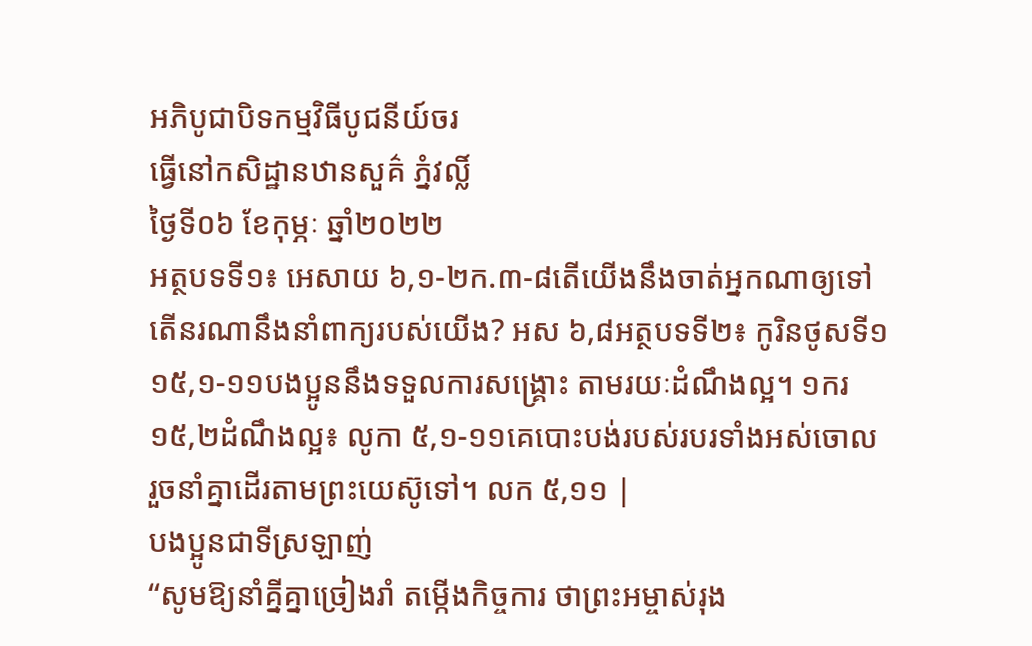អភិបូជាបិទកម្មវិធីបូជនីយ៍ចរ
ធ្វើនៅកសិដ្ឋានឋានសួគ៌ ភ្នំវល្លិ៍
ថ្ងៃទី០៦ ខែកុម្ភៈ ឆ្នាំ២០២២
អត្ថបទទី១៖ អេសាយ ៦,១-២ក.៣-៨តើយើងនឹងចាត់អ្នកណាឲ្យទៅ តើនរណានឹងនាំពាក្យរបស់យើង? អស ៦,៨អត្ថបទទី២៖ កូរិនថូសទី១ ១៥,១-១១បងប្អូននឹងទទួលការសង្គ្រោះ តាមរយៈដំណឹងល្អ។ ១ករ ១៥,២ដំណឹងល្អ៖ លូកា ៥,១-១១គេបោះបង់របស់របរទាំងអស់ចោល រួចនាំគ្នាដើរតាមព្រះយេស៊ូទៅ។ លក ៥,១១ |
បងប្អូនជាទីស្រឡាញ់
“សូមឱ្យនាំគ្នីគ្នាច្រៀងរាំ តម្កើងកិច្ចការ ថាព្រះអម្ចាស់រុង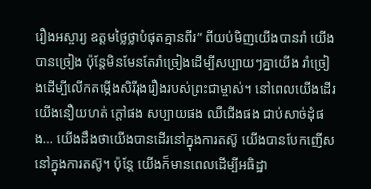រឿងអស្ចារ្យ ឧត្ដមថ្លៃថ្លាបំផុតគ្មានពីរ” ពីយប់មិញយើងបានរាំ យើងបានច្រៀង ប៉ុន្តែមិនមែនតែរាំច្រៀងដើម្បីសប្បាយៗគ្នាយើង រាំច្រៀងដើម្បីលើកតម្កើងសិរីរុងរឿងរបស់ព្រះជាម្ចាស់។ នៅពេលយើងដើរ យើងនឿយហត់ ក្ដៅផង សប្បាយផង ឈឺជើងផង ជាប់សាច់ដុំផង… យើងដឹងថាយើងបានដើរនៅក្នុងការតស៊ូ យើងបានបែកញើសនៅក្នុងការតស៊ូ។ ប៉ុន្តែ យើងក៏មានពេលដើម្បីអធិដ្ឋា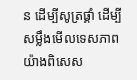ន ដើម្បីសូត្រផ្គាំ ដើម្បីសម្លឹងមើលទេសភាពយ៉ាងពិសេស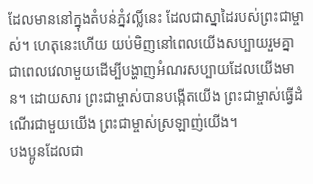ដែលមាននៅក្នុងតំបន់ភ្នំវល្លិ៍នេះ ដែលជាស្នាដៃរបស់ព្រះជាម្ចាស់។ ហេតុនេះហើយ យប់មិញនៅពេលយើងសប្បាយរួមគ្នា ជាពេលវេលាមួយដើម្បីបង្ហាញអំណរសប្បាយដែលយើងមាន។ ដោយសារ ព្រះជាម្ចាស់បានបង្កើតយើង ព្រះជាម្ចាស់ធ្វើដំណើរជាមួយយើង ព្រះជាម្ចាស់ស្រឡាញ់យើង។
បងប្អូនដែលជា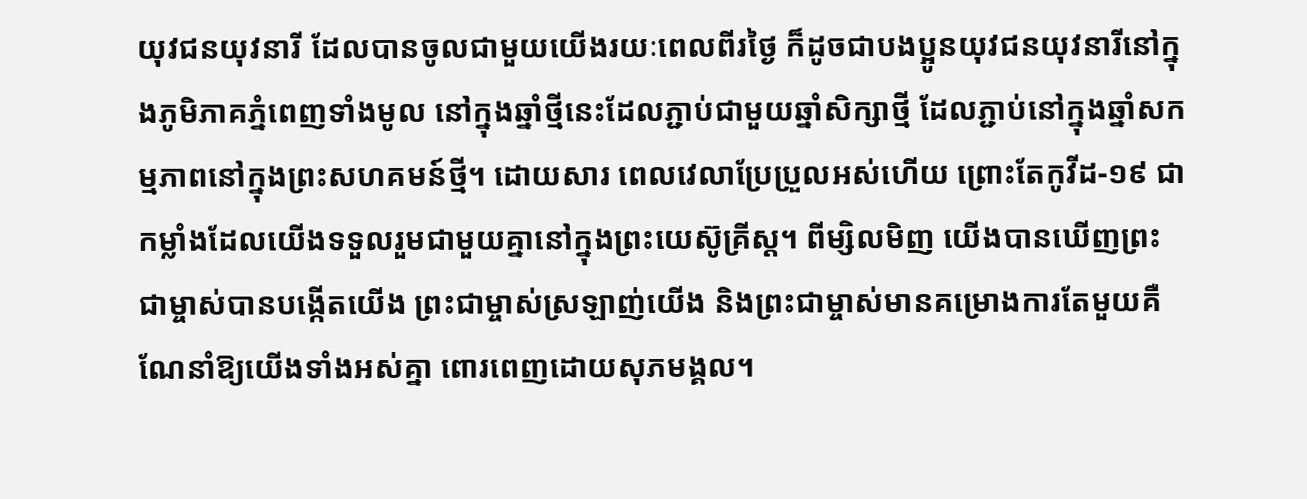យុវជនយុវនារី ដែលបានចូលជាមួយយើងរយៈពេលពីរថ្ងៃ ក៏ដូចជាបងប្អូនយុវជនយុវនារីនៅក្នុងភូមិភាគភ្នំពេញទាំងមូល នៅក្នុងឆ្នាំថ្មីនេះដែលភ្ជាប់ជាមួយឆ្នាំសិក្សាថ្មី ដែលភ្ជាប់នៅក្នុងឆ្នាំសកម្មភាពនៅក្នុងព្រះសហគមន៍ថ្មី។ ដោយសារ ពេលវេលាប្រែប្រួលអស់ហើយ ព្រោះតែកូវីដ-១៩ ជាកម្លាំងដែលយើងទទួលរួមជាមួយគ្នានៅក្នុងព្រះយេស៊ូគ្រីស្ត។ ពីម្សិលមិញ យើងបានឃើញព្រះជាម្ចាស់បានបង្កើតយើង ព្រះជាម្ចាស់ស្រឡាញ់យើង និងព្រះជាម្ចាស់មានគម្រោងការតែមួយគឺណែនាំឱ្យយើងទាំងអស់គ្នា ពោរពេញដោយសុភមង្គល។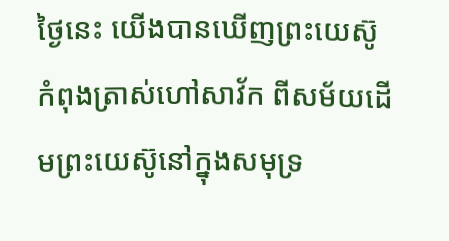ថ្ងៃនេះ យើងបានឃើញព្រះយេស៊ូកំពុងត្រាស់ហៅសាវ័ក ពីសម័យដើមព្រះយេស៊ូនៅក្នុងសមុទ្រ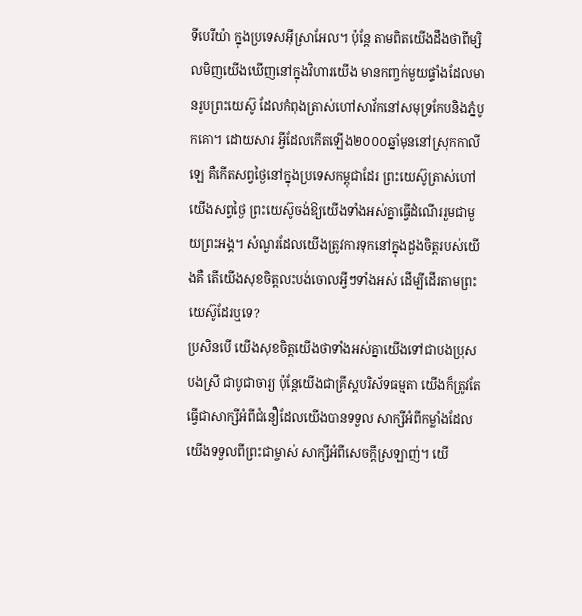ទីបេរីយ៉ា ក្នុងប្រទេសអ៊ីស្រាអែល។ ប៉ុន្តែ តាមពិតយើងដឹងថាពីម្សិលមិញយើងឃើញនៅក្នុងវិហារយើង មានកញ្ចក់មួយផ្ទាំងដែលមានរូបព្រះយេស៊ូ ដែលកំពុងត្រាស់ហៅសាវ័កនៅសមុទ្រកែបនិងភ្នំបូកគោ។ ដោយសារ អ្វីដែលកើតឡើង២០០០ឆ្នាំមុននៅស្រុកកាលីឡេ គឺកើតសព្វថ្ងៃនៅក្នុងប្រទេសកម្ពុជាដែរ ព្រះយេស៊ូត្រាស់ហៅយើងសព្វថ្ងៃ ព្រះយេស៊ូចង់ឱ្យយើងទាំងអស់គ្នាធ្វើដំណើររួមជាមួយព្រះអង្គ។ សំណួរដែលយើងត្រូវការទុកនៅក្នុងដួងចិត្តរបស់យើងគឺ តើយើងសុខចិត្តលះបង់ចោលអ្វីៗទាំងអស់ ដើម្បីដើរតាមព្រះយេស៊ូដែរឬទេ?
ប្រសិនបើ យើងសុខចិត្តយើងថាទាំងអស់គ្នាយើងទៅជាបងប្រុសបងស្រី ជាបូជាចារ្យ ប៉ុន្តែយើងជាគ្រីស្តបរិស័ទធម្មតា យើងក៏ត្រូវតែធ្វើជាសាក្សីអំពីជំនឿដែលយើងបានទទួល សាក្សីអំពីកម្លាំងដែលយើងទទួលពីព្រះជាម្ចាស់ សាក្សីអំពីសេចក្ដីស្រឡាញ់។ យើ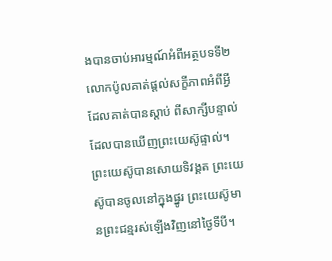ងបានចាប់អារម្មណ៍អំពីអត្ថបទទី២ លោកប៉ូលគាត់ផ្ដល់សក្ខីភាពអំពីអ្វីដែលគាត់បានស្ដាប់ ពីសាក្សីបន្ទាល់ដែលបានឃើញព្រះយេស៊ូផ្ទាល់។ ព្រះយេស៊ូបានសោយទិវង្គត ព្រះយេស៊ូបានចូលនៅក្នុងផ្នូរ ព្រះយេស៊ូមានព្រះជន្មរស់ឡើងវិញនៅថ្ងៃទីបី។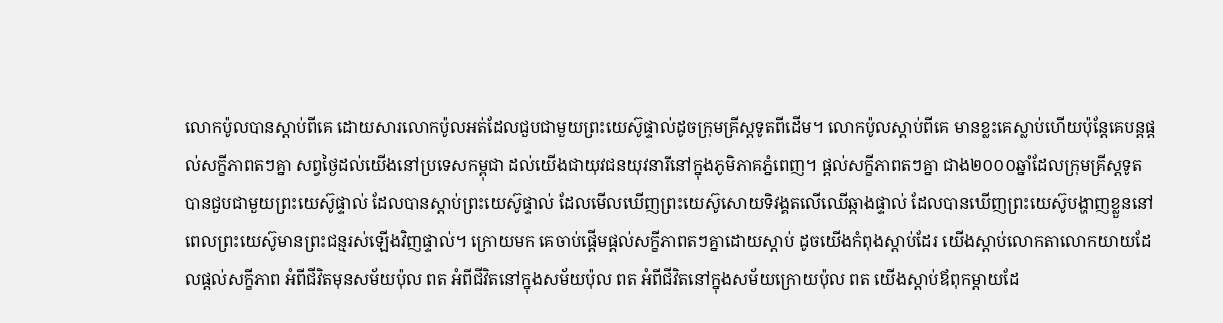លោកប៉ូលបានស្ដាប់ពីគេ ដោយសារលោកប៉ូលអត់ដែលជួបជាមួយព្រះយេស៊ូផ្ទាល់ដូចក្រុមគ្រីស្តទូតពីដើម។ លោកប៉ូលស្ដាប់ពីគេ មានខ្លះគេស្លាប់ហើយប៉ុន្តែគេបន្តផ្ដល់សក្ខីភាពតៗគ្នា សព្វថ្ងៃដល់យើងនៅប្រទេសកម្ពុជា ដល់យើងជាយុវជនយុវនារីនៅក្នុងភូមិភាគភ្នំពេញ។ ផ្ដល់សក្ខីភាពតៗគ្នា ជាង២០០០ឆ្នាំដែលក្រុមគ្រីស្តទូតបានជួបជាមួយព្រះយេស៊ូផ្ទាល់ ដែលបានស្ដាប់ព្រះយេស៊ូផ្ទាល់ ដែលមើលឃើញព្រះយេស៊ូសោយទិវង្គតលើឈើឆ្កាងផ្ទាល់ ដែលបានឃើញព្រះយេស៊ូបង្ហាញខ្លួននៅពេលព្រះយេស៊ូមានព្រះជន្មរស់ឡើងវិញផ្ទាល់។ ក្រោយមក គេចាប់ផ្ដើមផ្ដល់សក្ខីភាពតៗគ្នាដោយស្ដាប់ ដូចយើងកំពុងស្ដាប់ដែរ យើងស្ដាប់លោកតាលោកយាយដែលផ្ដល់សក្ខីភាព អំពីជីវិតមុនសម័យប៉ុល ពត អំពីជីវិតនៅក្នុងសម័យប៉ុល ពត អំពីជីវិតនៅក្នុងសម័យក្រោយប៉ុល ពត យើងស្ដាប់ឪពុកម្ដាយដែ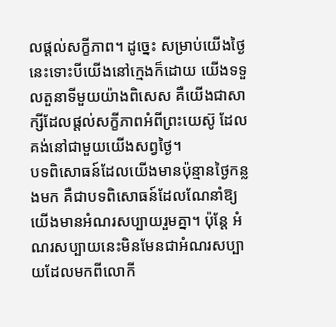លផ្ដល់សក្ខីភាព។ ដូច្នេះ សម្រាប់យើងថ្ងៃនេះទោះបីយើងនៅក្មេងក៏ដោយ យើងទទួលតួនាទីមួយយ៉ាងពិសេស គឺយើងជាសាក្សីដែលផ្ដល់សក្ខីភាពអំពីព្រះយេស៊ូ ដែលគង់នៅជាមួយយើងសព្វថ្ងៃ។
បទពិសោធន៍ដែលយើងមានប៉ុន្មានថ្ងៃកន្លងមក គឺជាបទពិសោធន៍ដែលណែនាំឱ្យយើងមានអំណរសប្បាយរួមគ្នា។ ប៉ុន្តែ អំណរសប្បាយនេះមិនមែនជាអំណរសប្បាយដែលមកពីលោកី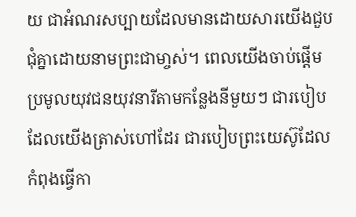យ ជាអំណរសប្បាយដែលមានដោយសារយើងជួបជុំគ្នាដោយនាមព្រះជាមា្ចស់។ ពេលយើងចាប់ផ្ដើមប្រមូលយុវជនយុវនារីតាមកន្លែងនីមួយៗ ជារបៀបដែលយើងត្រាស់ហៅដែរ ជារបៀបព្រះយេស៊ូដែលកំពុងធ្វើកា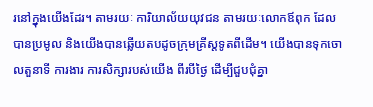រនៅក្នុងយើងដែរ។ តាមរយៈ ការិយាល័យយុវជន តាមរយៈលោកឪពុក ដែលបានប្រមូល និងយើងបានឆ្លើយតបដូចក្រុមគ្រីស្តទូតពីដើម។ យើងបានទុកចោលតួនាទី ការងារ ការសិក្សារបស់យើង ពីរបីថ្ងៃ ដើម្បីជួបជុំគ្នា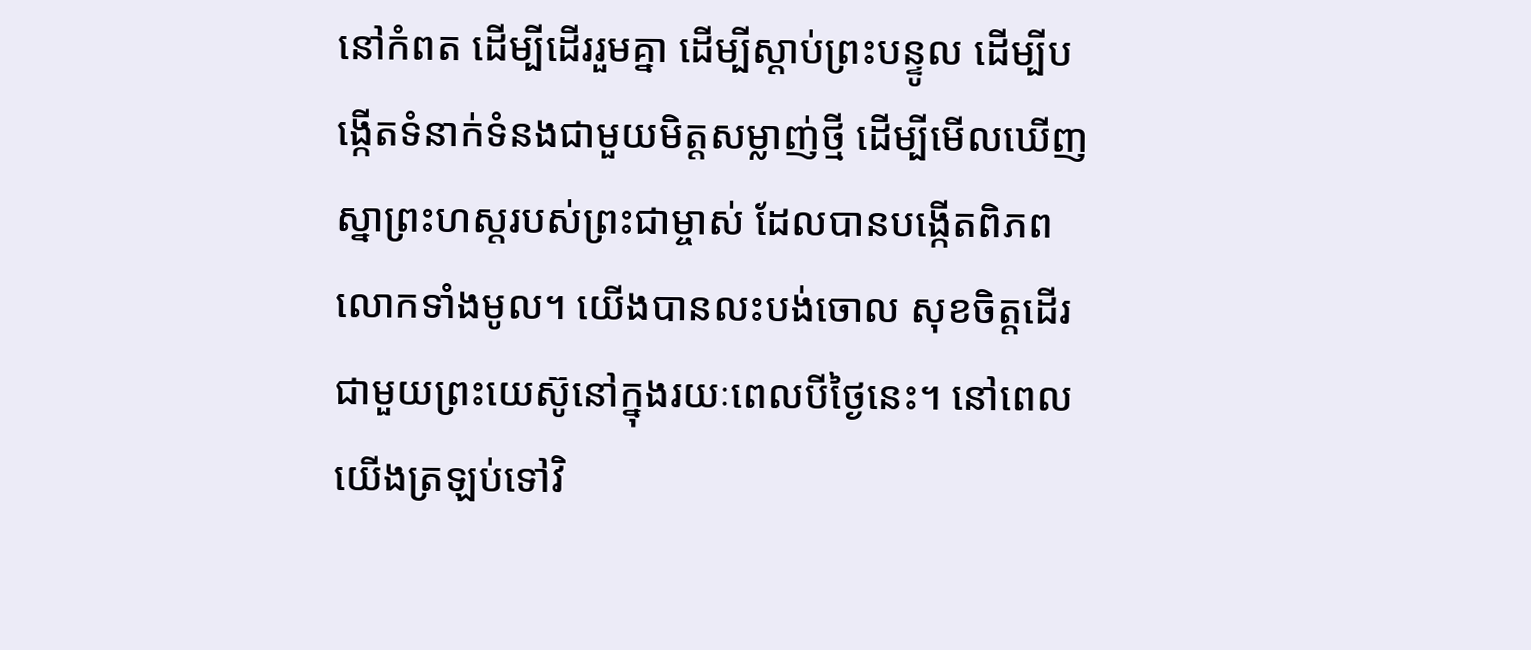នៅកំពត ដើម្បីដើររួមគ្នា ដើម្បីស្ដាប់ព្រះបន្ទូល ដើម្បីបង្កើតទំនាក់ទំនងជាមួយមិត្តសម្លាញ់ថ្មី ដើម្បីមើលឃើញស្នាព្រះហស្តរបស់ព្រះជាម្ចាស់ ដែលបានបង្កើតពិភពលោកទាំងមូល។ យើងបានលះបង់ចោល សុខចិត្តដើរជាមួយព្រះយេស៊ូនៅក្នុងរយៈពេលបីថ្ងៃនេះ។ នៅពេលយើងត្រឡប់ទៅវិ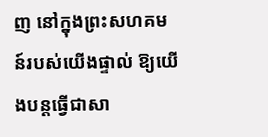ញ នៅក្នុងព្រះសហគមន៍របស់យើងផ្ទាល់ ឱ្យយើងបន្តធ្វើជាសា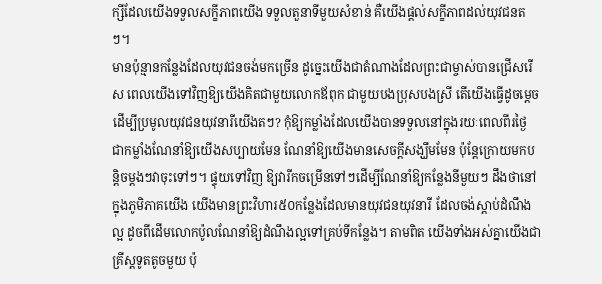ក្សីដែលយើងទទួលសក្ខីភាពយើង ទទួលតួនាទីមួយសំខាន់ គឺយើងផ្ដល់សក្ខីភាពដល់យុវជនតៗ។
មានប៉ុន្មានកន្លែងដែលយុវជនចង់មកច្រើន ដូច្នេះយើងជាតំណាងដែលព្រះជាម្ចាស់បានជ្រើសរើស ពេលយើងទៅវិញឱ្យយើងគិតជាមួយលោកឪពុក ជាមួយបងប្រុសបងស្រី តើយើងធ្វើដូចម្ដេចដើម្បីប្រមូលយុវជនយុវនារីយើងតៗ? កុំឱ្យកម្លាំងដែលយើងបានទទួលនៅក្នុងរយៈពេលពីរថ្ងៃ ជាកម្លាំងណែនាំឱ្យយើងសប្បាយមែន ណែនាំឱ្យយើងមានសេចក្ដីសង្ឃឹមមែន ប៉ុន្តែក្រោយមកបន្តិចម្ដងៗវាចុះទៅៗ។ ផ្ទុយទៅវិញ ឱ្យវារីកចម្រើនទៅៗដើម្បីណែនាំឱ្យកន្លែងនីមួយៗ ដឹងថានៅក្នុងភូមិភាគយើង យើងមានព្រះវិហារ៥០កន្លែងដែលមានយុវជនយុវនារី ដែលចង់ស្ដាប់ដំណឹងល្អ ដូចពីដើមលោកប៉ូលណែនាំឱ្យដំណឹងល្អទៅគ្រប់ទីកន្លែង។ តាមពិត យើងទាំងអស់គ្នាយើងជាគ្រីស្តទូតតូចមួយ ប៉ុ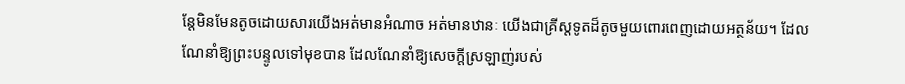ន្តែមិនមែនតូចដោយសារយើងអត់មានអំណាច អត់មានឋានៈ យើងជាគ្រីស្តទូតដ៏តូចមួយពោរពេញដោយអត្ថន័យ។ ដែលណែនាំឱ្យព្រះបន្ទូលទៅមុខបាន ដែលណែនាំឱ្យសេចក្ដីស្រឡាញ់របស់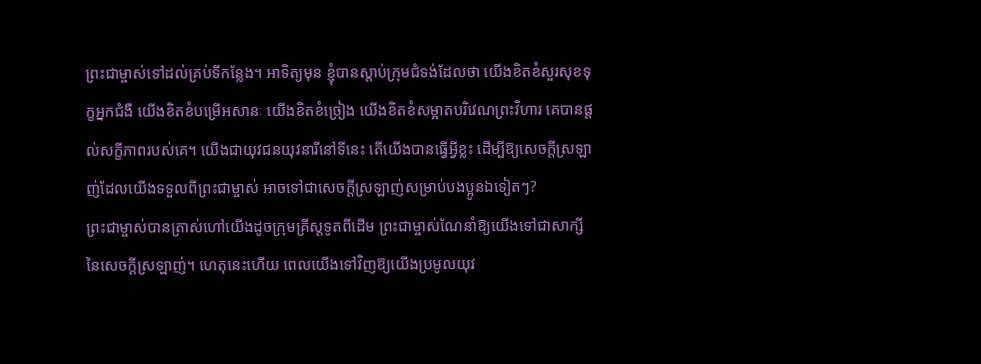ព្រះជាម្ចាស់ទៅដល់គ្រប់ទីកន្លែង។ អាទិត្យមុន ខ្ញុំបានស្ដាប់ក្រុមជំទង់ដែលថា យើងខិតខំសួរសុខទុក្ខអ្នកជំងឺ យើងខិតខំបម្រើអសានៈ យើងខិតខំច្រៀង យើងខិតខំសម្អាតបរិវេណព្រះវិហារ គេបានផ្តល់សក្ខីភាពរបស់គេ។ យើងជាយុវជនយុវនារីនៅទីនេះ តើយើងបានធ្វើអ្វីខ្លះ ដើម្បីឱ្យសេចក្ដីស្រឡាញ់ដែលយើងទទួលពីព្រះជាម្ចាស់ អាចទៅជាសេចក្ដីស្រឡាញ់សម្រាប់បងប្អូនឯទៀតៗ?
ព្រះជាម្ចាស់បានត្រាស់ហៅយើងដូចក្រុមគ្រីស្តទូតពីដើម ព្រះជាម្ចាស់ណែនាំឱ្យយើងទៅជាសាក្សីនៃសេចក្ដីស្រឡាញ់។ ហេតុនេះហើយ ពេលយើងទៅវិញឱ្យយើងប្រមូលយុវ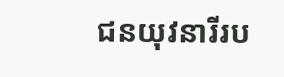ជនយុវនារីរប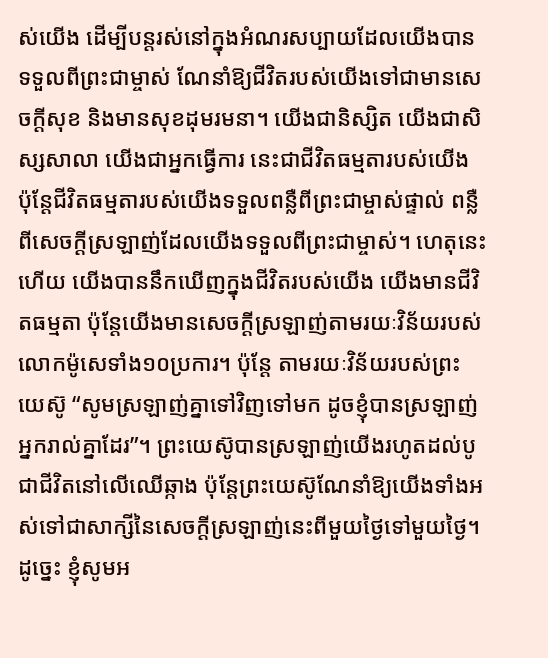ស់យើង ដើម្បីបន្តរស់នៅក្នុងអំណរសប្បាយដែលយើងបានទទួលពីព្រះជាម្ចាស់ ណែនាំឱ្យជីវិតរបស់យើងទៅជាមានសេចក្ដីសុខ និងមានសុខដុមរមនា។ យើងជានិស្សិត យើងជាសិស្សសាលា យើងជាអ្នកធ្វើការ នេះជាជីវិតធម្មតារបស់យើង ប៉ុន្តែជីវិតធម្មតារបស់យើងទទួលពន្លឺពីព្រះជាម្ចាស់ផ្ទាល់ ពន្លឺពីសេចក្ដីស្រឡាញ់ដែលយើងទទួលពីព្រះជាម្ចាស់។ ហេតុនេះហើយ យើងបាននឹកឃើញក្នុងជីវិតរបស់យើង យើងមានជីវិតធម្មតា ប៉ុន្តែយើងមានសេចក្ដីស្រឡាញ់តាមរយៈវិន័យរបស់លោកម៉ូសេទាំង១០ប្រការ។ ប៉ុន្តែ តាមរយៈវិន័យរបស់ព្រះយេស៊ូ “សូមស្រឡាញ់គ្នាទៅវិញទៅមក ដូចខ្ញុំបានស្រឡាញ់អ្នករាល់គ្នាដែរ”។ ព្រះយេស៊ូបានស្រឡាញ់យើងរហូតដល់បូជាជីវិតនៅលើឈើឆ្កាង ប៉ុន្តែព្រះយេស៊ូណែនាំឱ្យយើងទាំងអស់ទៅជាសាក្សីនៃសេចក្ដីស្រឡាញ់នេះពីមួយថ្ងៃទៅមួយថ្ងៃ។
ដូច្នេះ ខ្ញុំសូមអ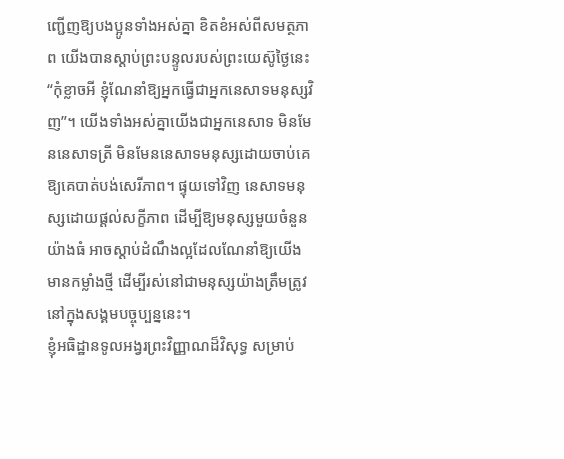ញ្ជើញឱ្យបងប្អូនទាំងអស់គ្នា ខិតខំអស់ពីសមត្ថភាព យើងបានស្ដាប់ព្រះបន្ទូលរបស់ព្រះយេស៊ូថ្ងៃនេះ “កុំខ្លាចអី ខ្ញុំណែនាំឱ្យអ្នកធ្វើជាអ្នកនេសាទមនុស្សវិញ”។ យើងទាំងអស់គ្នាយើងជាអ្នកនេសាទ មិនមែននេសាទត្រី មិនមែននេសាទមនុស្សដោយចាប់គេឱ្យគេបាត់បង់សេរីភាព។ ផ្ទុយទៅវិញ នេសាទមនុស្សដោយផ្ដល់សក្ខីភាព ដើម្បីឱ្យមនុស្សមួយចំនួនយ៉ាងធំ អាចស្ដាប់ដំណឹងល្អដែលណែនាំឱ្យយើងមានកម្លាំងថ្មី ដើម្បីរស់នៅជាមនុស្សយ៉ាងត្រឹមត្រូវនៅក្នុងសង្គមបច្ចុប្បន្ននេះ។
ខ្ញុំអធិដ្ឋានទូលអង្វរព្រះវិញ្ញាណដ៏វិសុទ្ធ សម្រាប់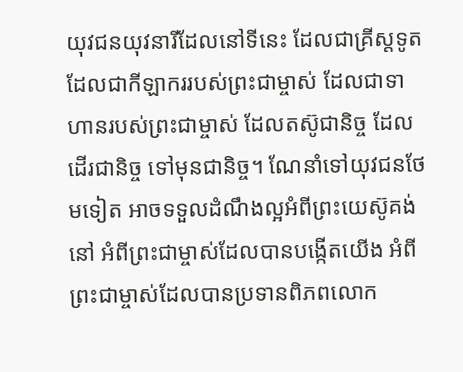យុវជនយុវនារីដែលនៅទីនេះ ដែលជាគ្រីស្តទូត ដែលជាកីឡាកររបស់ព្រះជាម្ចាស់ ដែលជាទាហានរបស់ព្រះជាម្ចាស់ ដែលតស៊ូជានិច្ច ដែលដើរជានិច្ច ទៅមុនជានិច្ច។ ណែនាំទៅយុវជនថែមទៀត អាចទទួលដំណឹងល្អអំពីព្រះយេស៊ូគង់នៅ អំពីព្រះជាម្ចាស់ដែលបានបង្កើតយើង អំពីព្រះជាម្ចាស់ដែលបានប្រទានពិភពលោក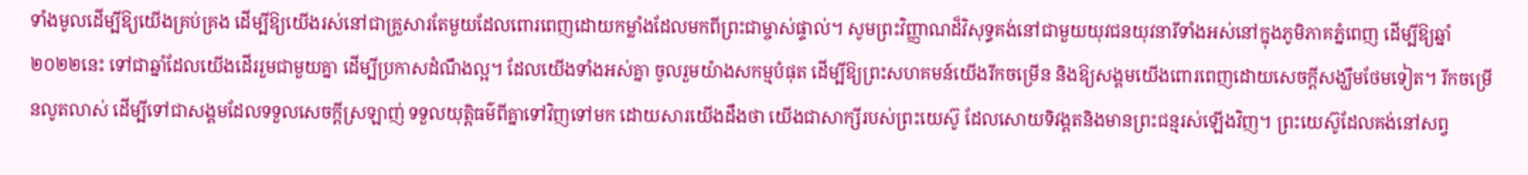ទាំងមូលដើម្បីឱ្យយើងគ្រប់គ្រង ដើម្បីឱ្យយើងរស់នៅជាគ្រួសារតែមួយដែលពោរពេញដោយកម្លាំងដែលមកពីព្រះជាម្ចាស់ផ្ទាល់។ សូមព្រះវិញ្ញាណដ៏វិសុទ្ធគង់នៅជាមួយយុវជនយុវនារីទាំងអស់នៅក្នុងភូមិភាគភ្នំពេញ ដើម្បីឱ្យឆ្នាំ២០២២នេះ ទៅជាឆ្នាំដែលយើងដើររួមជាមួយគ្នា ដើម្បីប្រកាសដំណឹងល្អ។ ដែលយើងទាំងអស់គ្នា ចូលរួមយ៉ាងសកម្មបំផុត ដើម្បីឱ្យព្រះសហគមន៍យើងរីកចម្រើន និងឱ្យសង្គមយើងពោរពេញដោយសេចក្ដីសង្ឃឹមថែមទៀត។ រីកចម្រើនលូតលាស់ ដើម្បីទៅជាសង្គមដែលទទួលសេចក្ដីស្រឡាញ់ ទទួលយុត្តិធម៌ពីគ្នាទៅវិញទៅមក ដោយសារយើងដឹងថា យើងជាសាក្សីរបស់ព្រះយេស៊ូ ដែលសោយទិវង្គតនិងមានព្រះជន្មរស់ឡើងវិញ។ ព្រះយេស៊ូដែលគង់នៅសព្វ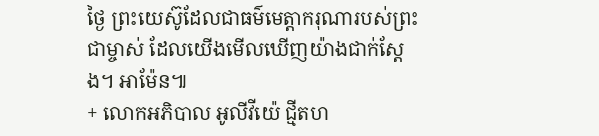ថ្ងៃ ព្រះយេស៊ូដែលជាធម៌មេត្តាករុណារបស់ព្រះជាម្ចាស់ ដែលយើងមើលឃើញយ៉ាងជាក់ស្ដែង។ អាម៉ែន៕
+ លោកអភិបាល អូលីវីយ៉េ ជ្មីតហ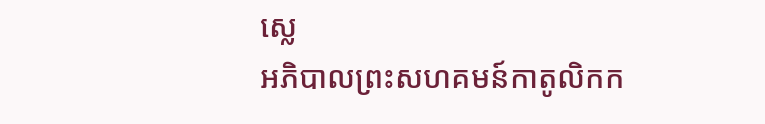ស្លេ
អភិបាលព្រះសហគមន៍កាតូលិកក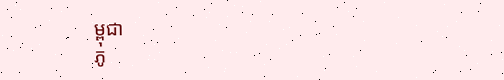ម្ពុជា
ភូ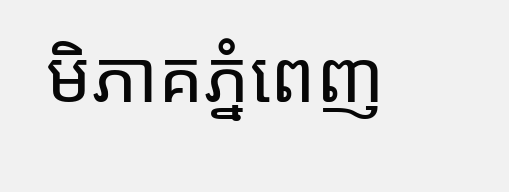មិភាគភ្នំពេញ